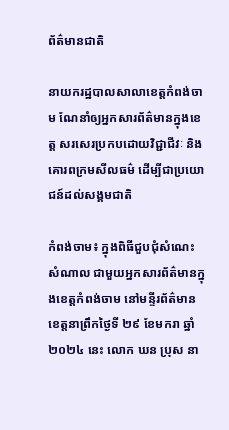ព័ត៌មានជាតិ

នាយករដ្ឋបាលសាលាខេត្តកំពង់ចាម ណែនាំឲ្យអ្នកសារព័ត៌មានក្នុងខេត្ត សរសេរប្រកបដោយវិជ្ជាជីវៈ និងគោរពក្រមសីលធម៌ ដើម្បីជាប្រយោជន៍ដល់សង្គមជាតិ

កំពង់ចាម៖ ក្នុងពិធីជួបជុំសំណេះសំណាល ជាមួយអ្នកសារព័ត៌មានក្នុងខេត្តកំពង់ចាម នៅមន្ទីរព័ត៌មានខេត្តនាព្រឹកថ្ងៃទី ២៩ ខែមករា ឆ្នាំ ២០២៤ នេះ លោក ឃន ប្រុស នា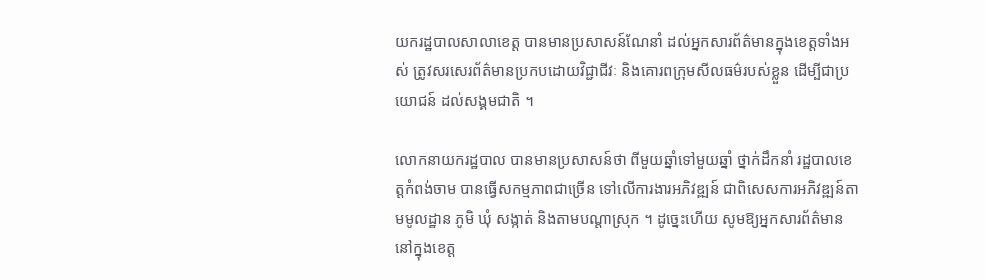យករដ្ឋបាលសាលាខេត្ត បានមានប្រសាសន៍ណែនាំ ដល់អ្នកសារព័ត៌មានក្នុងខេត្តទាំងអស់ ត្រូវសរសេរព័ត៌មានប្រកបដោយវិជ្ជាជីវៈ និងគោរពក្រុមសីលធម៌របស់ខ្លួន ដើម្បីជាប្រយោជន៍ ដល់សង្គមជាតិ ។

លោកនាយករដ្ឋបាល បានមានប្រសាសន៍ថា ពីមួយឆ្នាំទៅមួយឆ្នាំ ថ្នាក់ដឹកនាំ រដ្ឋបាលខេត្តកំពង់ចាម បានធ្វើសកម្មភាពជាច្រើន ទៅលើការងារអភិវឌ្ឍន៍ ជាពិសេសការអភិវឌ្ឍន៍តាមមូលដ្ឋាន ភូមិ ឃុំ សង្កាត់ និងតាមបណ្តាស្រុក ។ ដូច្នេះហើយ សូមឱ្យអ្នកសារព័ត៌មាននៅក្នុងខេត្ត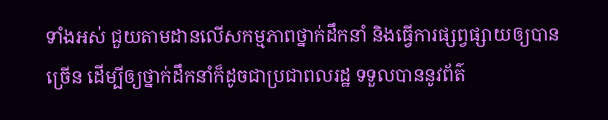ទាំងអស់ ជួយតាមដានលើសកម្មភាពថ្នាក់ដឹកនាំ និងធ្វើការផ្សព្វផ្សាយឲ្យបានច្រើន ដើម្បីឲ្យថ្នាក់ដឹកនាំក៏ដូចជាប្រជាពលរដ្ឋ ទទួលបាននូវព័ត៌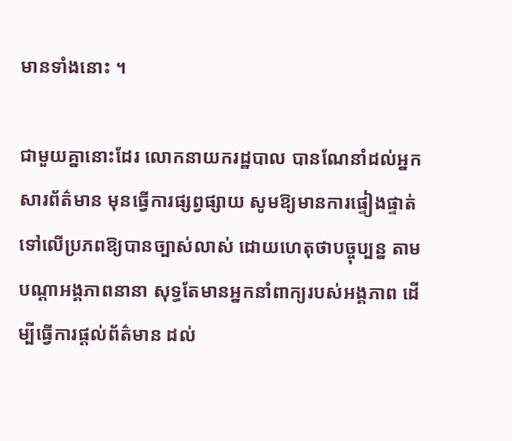មានទាំងនោះ ។

ជាមួយគ្នានោះដែរ លោកនាយករដ្ឋបាល បានណែនាំដល់អ្នកសារព័ត៌មាន មុនធ្វើការផ្សព្វផ្សាយ សូមឱ្យមានការផ្ទៀងផ្ទាត់ ទៅលើប្រភពឱ្យបានច្បាស់លាស់ ដោយហេតុថាបច្ចុប្បន្ន តាមបណ្ដាអង្គភាពនានា សុទ្ធតែមានអ្នកនាំពាក្យរបស់អង្គភាព ដើម្បីធ្វើការផ្ដល់ព័ត៌មាន ដល់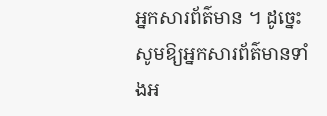អ្នកសារព័ត៌មាន ។ ដូច្នេះ សូមឱ្យអ្នកសារព័ត៌មានទាំងអ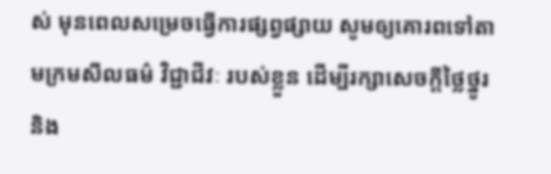ស់ មុនពេលសម្រេចធ្វើការផ្សព្វផ្សាយ សូមឲ្យគោរពទៅតាមក្រមសីលធម៌ វិជ្ជាជីវៈ របស់ខ្លួន ដើម្បីរក្សាសេចក្តីថ្លៃថ្នូរ និង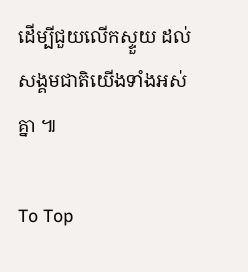ដើម្បីជួយលើកស្ទួយ ដល់សង្គមជាតិយើងទាំងអស់គ្នា ៕

To Top